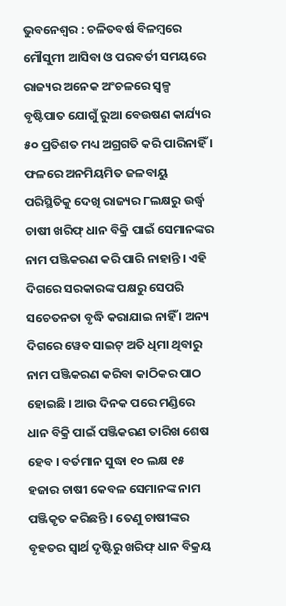ଭୁବନେଶ୍ୱର : ଚଳିତବର୍ଷ ବିଳମ୍ବରେ ମୌସୁମୀ ଆସିବା ଓ ପରବର୍ତୀ ସମୟରେ ରାଜ୍ୟର ଅନେକ ଅଂଚଳରେ ସ୍ୱଳ୍ପ ବୃଷ୍ଟିପାତ ଯୋଗୁଁ ରୁଆ ବେଉଷଣ କାର୍ଯ୍ୟର ୫୦ ପ୍ରତିଶତ ମଧ୍ୟ ଅଗ୍ରଗତି କରି ପାରିନାହିଁ । ଫଳରେ ଅନମିୟମିତ ଜଳବାୟୁ ପରିସ୍ଥିତିକୁ ଦେଖି ରାଜ୍ୟର ୮ଲକ୍ଷରୁ ଉର୍ଦ୍ଧ୍ୱ ଚାଷୀ ଖରିଫ୍ ଧାନ ବିକ୍ରି ପାଇଁ ସେମାନଙ୍କର ନାମ ପଞ୍ଜିକରଣ କରି ପାରି ନାହାନ୍ତି । ଏହି ଦିଗରେ ସରକାରଙ୍କ ପକ୍ଷରୁ ସେପରି ସଚେତନତା ବୃଦ୍ଧି କରାଯାଇ ନାହିଁ । ଅନ୍ୟ ଦିଗରେ ୱେବ ସାଇଟ୍ ଅତି ଧିମା ଥିବାରୁ ନାମ ପଞ୍ଜିକରଣ କରିବା କାଠିକର ପାଠ ହୋଇଛି । ଆଉ ଦିନକ ପରେ ମଣ୍ଡିରେ ଧାନ ବିକ୍ରି ପାଇଁ ପଞ୍ଜିକରଣ ତାରିଖ ଶେଷ ହେବ । ବର୍ତମାନ ସୁଦ୍ଧା ୧୦ ଲକ୍ଷ ୧୫ ହଜାର ଚାଷୀ କେବଳ ସେମାନଙ୍କ ନାମ ପଞ୍ଜିକୃତ କରିଛନ୍ତି । ତେଣୁ ଚାଷୀଙ୍କର ବୃହତର ସ୍ୱାର୍ଥ ଦୃଷ୍ଟିରୁ ଖରିଫ୍ ଧାନ ବିକ୍ରୟ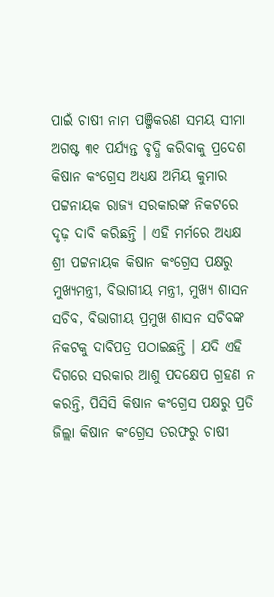ପାଇଁ ଚାଷୀ ନାମ ପଞ୍ଜିକରଣ ସମୟ ସୀମା ଅଗଷ୍ଟ ୩୧ ପର୍ଯ୍ୟନ୍ତ ବୃଦ୍ଧି କରିବାକୁ ପ୍ରଦେଶ କିଷାନ କଂଗ୍ରେସ ଅଧ୍ୟକ୍ଷ ଅମିୟ କୁମାର ପଟ୍ଟନାୟକ ରାଜ୍ୟ ସରକାରଙ୍କ ନିକଟରେ ଦୃଢ଼ ଦାବି କରିଛନ୍ତି । ଏହି ମର୍ମରେ ଅଧ୍ୟକ୍ଷ ଶ୍ରୀ ପଟ୍ଟନାୟକ କିଷାନ କଂଗ୍ରେସ ପକ୍ଷରୁ ମୁଖ୍ୟମନ୍ତ୍ରୀ, ବିଭାଗୀୟ ମନ୍ତ୍ରୀ, ମୁଖ୍ୟ ଶାସନ ସଚିବ, ବିଭାଗୀୟ ପ୍ରମୁଖ ଶାସନ ସଚିବଙ୍କ ନିକଟକୁ ଦାବିପତ୍ର ପଠାଇଛନ୍ତି । ଯଦି ଏହି ଦିଗରେ ସରକାର ଆଶୁ ପଦକ୍ଷେପ ଗ୍ରହଣ ନ କରନ୍ତି, ପିସିସି କିଷାନ କଂଗ୍ରେସ ପକ୍ଷରୁ ପ୍ରତି ଜିଲ୍ଲା କିଷାନ କଂଗ୍ରେସ ତରଫରୁ ଚାଷୀ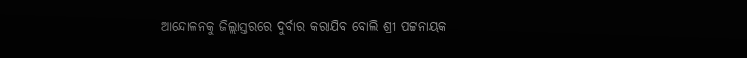ଆନ୍ଦୋଳନକୁ ଜିଲ୍ଲାସ୍ତରରେ ଦୁର୍ବାର କରାଯିବ ବୋଲି ଶ୍ରୀ ପଟ୍ଟନାୟକ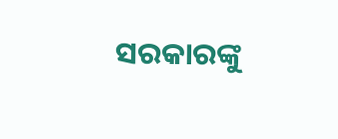ସରକାରଙ୍କୁ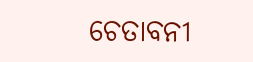ଚେତାବନୀ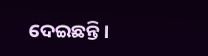ଦେଇଛନ୍ତି ।